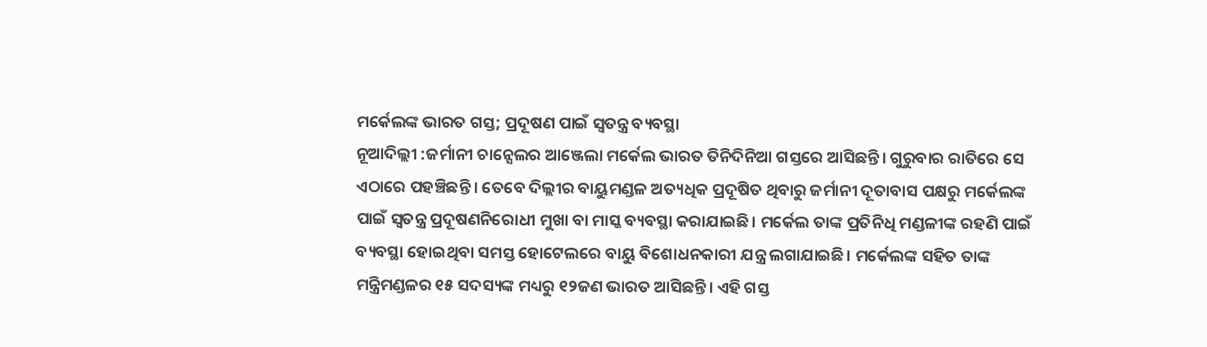ମର୍କେଲଙ୍କ ଭାରତ ଗସ୍ତ; ପ୍ରଦୂଷଣ ପାଇଁ ସ୍ବତନ୍ତ୍ର ବ୍ୟବସ୍ଥା
ନୂଆଦିଲ୍ଲୀ :ଜର୍ମାନୀ ଚାନ୍ସେଲର ଆଞ୍ଜେଲା ମର୍କେଲ ଭାରତ ତିନିଦିନିଆ ଗସ୍ତରେ ଆସିଛନ୍ତି। ଗୁରୁବାର ରାତିରେ ସେ ଏଠାରେ ପହଞ୍ଚିଛନ୍ତି । ତେବେ ଦିଲ୍ଲୀର ବାୟୁମଣ୍ଡଳ ଅତ୍ୟଧିକ ପ୍ରଦୂଷିତ ଥିବାରୁ ଜର୍ମାନୀ ଦୂତାବାସ ପକ୍ଷରୁ ମର୍କେଲଙ୍କ ପାଇଁ ସ୍ବତନ୍ତ୍ର ପ୍ରଦୂଷଣନିରୋଧୀ ମୁଖା ବା ମାସ୍କ ବ୍ୟବସ୍ଥା କରାଯାଇଛି। ମର୍କେଲ ତାଙ୍କ ପ୍ରତିନିଧି ମଣ୍ଡଳୀଙ୍କ ରହଣି ପାଇଁ ବ୍ୟବସ୍ଥା ହୋଇଥିବା ସମସ୍ତ ହୋଟେଲରେ ବାୟୁ ବିଶୋଧନକାରୀ ଯନ୍ତ୍ର ଲଗାଯାଇଛି। ମର୍କେଲଙ୍କ ସହିତ ତାଙ୍କ ମନ୍ତ୍ରିମଣ୍ଡଳର ୧୫ ସଦସ୍ୟଙ୍କ ମଧ୍ୟରୁ ୧୨ଜଣ ଭାରତ ଆସିଛନ୍ତି। ଏହି ଗସ୍ତ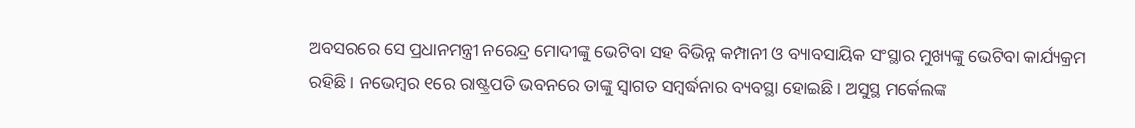ଅବସରରେ ସେ ପ୍ରଧାନମନ୍ତ୍ରୀ ନରେନ୍ଦ୍ର ମୋଦୀଙ୍କୁ ଭେଟିବା ସହ ବିଭିନ୍ନ କମ୍ପାନୀ ଓ ବ୍ୟାବସାୟିକ ସଂସ୍ଥାର ମୁଖ୍ୟଙ୍କୁ ଭେଟିବା କାର୍ଯ୍ୟକ୍ରମ ରହିଛି। ନଭେମ୍ବର ୧ରେ ରାଷ୍ଟ୍ରପତି ଭବନରେ ତାଙ୍କୁ ସ୍ବାଗତ ସମ୍ବର୍ଦ୍ଧନାର ବ୍ୟବସ୍ଥା ହୋଇଛି। ଅସୁସ୍ଥ ମର୍କେଲଙ୍କ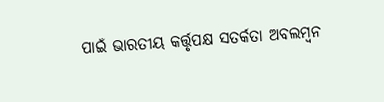ପାଇଁ ଭାରତୀୟ କର୍ତ୍ତୃପକ୍ଷ ସତର୍କତା ଅବଲମ୍ବନ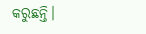କରୁଛନ୍ତି।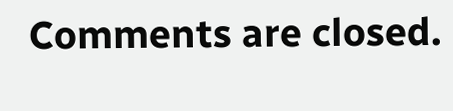Comments are closed.